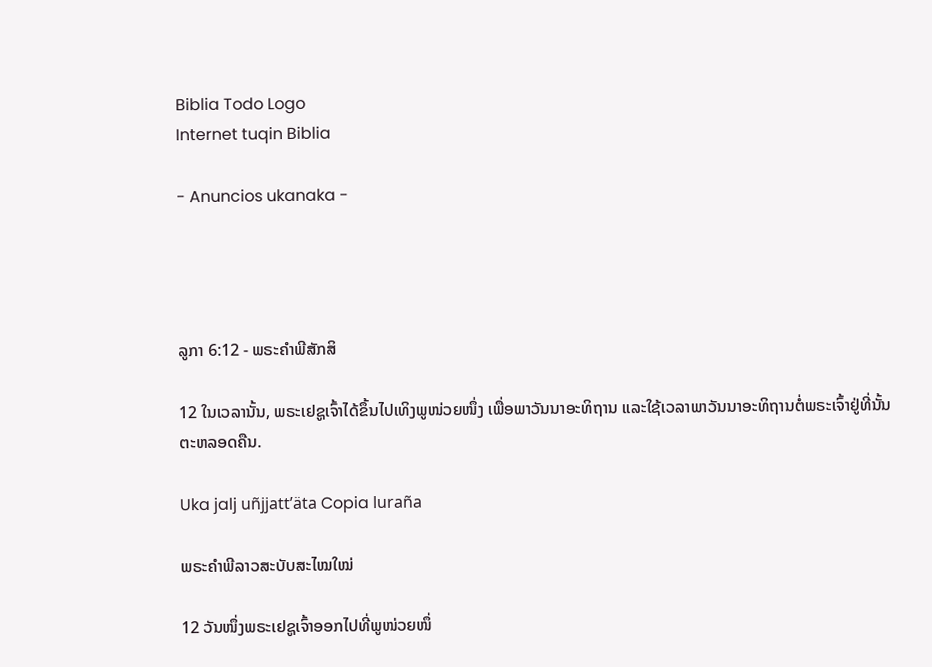Biblia Todo Logo
Internet tuqin Biblia

- Anuncios ukanaka -




ລູກາ 6:12 - ພຣະຄຳພີສັກສິ

12 ໃນເວລານັ້ນ, ພຣະເຢຊູເຈົ້າໄດ້ຂຶ້ນໄປເທິງພູໜ່ວຍໜຶ່ງ ເພື່ອພາວັນນາອະທິຖານ ແລະໃຊ້ເວລາພາວັນນາອະທິຖານຕໍ່ພຣະເຈົ້າຢູ່ທີ່ນັ້ນຕະຫລອດຄືນ.

Uka jalj uñjjattʼäta Copia luraña

ພຣະຄຳພີລາວສະບັບສະໄໝໃໝ່

12 ວັນໜຶ່ງພຣະເຢຊູເຈົ້າອອກໄປທີ່ພູໜ່ວຍໜຶ່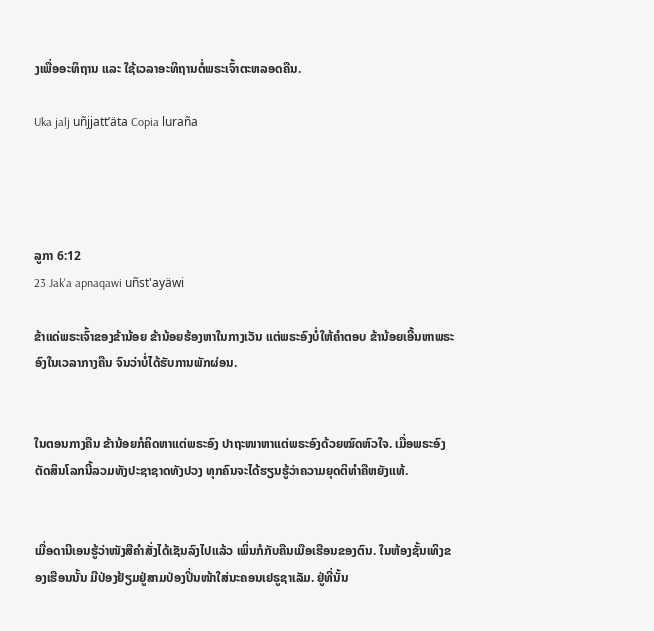ງເພື່ອອະທິຖານ ແລະ ໃຊ້ເວລາອະທິຖານຕໍ່ພຣະເຈົ້າຕະຫລອດຄືນ.

Uka jalj uñjjattʼäta Copia luraña




ລູກາ 6:12
23 Jak'a apnaqawi uñst'ayäwi

ຂ້າແດ່ພຣະເຈົ້າຂອງຂ້ານ້ອຍ ຂ້ານ້ອຍຮ້ອງຫາໃນກາງເວັນ ແຕ່ພຣະອົງບໍ່ໃຫ້ຄຳຕອບ ຂ້ານ້ອຍເອີ້ນຫາພຣະອົງໃນເວລາກາງຄືນ ຈົນວ່າບໍ່ໄດ້ຮັບການພັກຜ່ອນ.


ໃນຕອນກາງຄືນ ຂ້ານ້ອຍກໍຄິດຫາແຕ່ພຣະອົງ ປາຖະໜາຫາແຕ່ພຣະອົງດ້ວຍໝົດຫົວໃຈ. ເມື່ອພຣະອົງຕັດສິນໂລກນີ້ລວມທັງປະຊາຊາດທັງປວງ ທຸກຄົນຈະໄດ້ຮຽນຮູ້ວ່າຄວາມຍຸດຕິທຳຄືຫຍັງແທ້.


ເມື່ອດານີເອນຮູ້ວ່າໜັງສືຄຳສັ່ງໄດ້ເຊັນລົງໄປແລ້ວ ເພິ່ນກໍກັບຄືນເມືອເຮືອນຂອງຕົນ. ໃນຫ້ອງຊັ້ນເທິງຂອງເຮືອນນັ້ນ ມີປ່ອງຢ້ຽມຢູ່ສາມປ່ອງປິ່ນໜ້າໃສ່ນະຄອນເຢຣູຊາເລັມ. ຢູ່ທີ່ນັ້ນ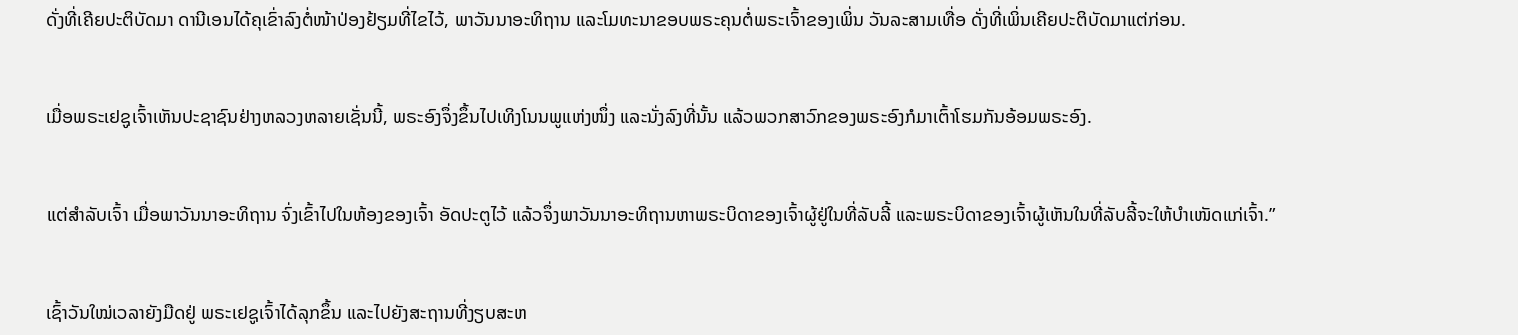ດັ່ງທີ່ເຄີຍປະຕິບັດມາ ດານີເອນໄດ້ຄຸເຂົ່າລົງຕໍ່ໜ້າປ່ອງຢ້ຽມທີ່ໄຂໄວ້, ພາວັນນາອະທິຖານ ແລະໂມທະນາຂອບພຣະຄຸນຕໍ່ພຣະເຈົ້າຂອງເພິ່ນ ວັນລະສາມເທື່ອ ດັ່ງທີ່ເພິ່ນເຄີຍປະຕິບັດມາແຕ່ກ່ອນ.


ເມື່ອພຣະເຢຊູເຈົ້າເຫັນປະຊາຊົນຢ່າງຫລວງຫລາຍເຊັ່ນນີ້, ພຣະອົງຈຶ່ງຂຶ້ນໄປເທິງໂນນພູແຫ່ງໜຶ່ງ ແລະນັ່ງລົງທີ່ນັ້ນ ແລ້ວພວກສາວົກຂອງພຣະອົງກໍມາເຕົ້າໂຮມກັນອ້ອມພຣະອົງ.


ແຕ່ສຳລັບເຈົ້າ ເມື່ອພາວັນນາອະທິຖານ ຈົ່ງເຂົ້າໄປໃນຫ້ອງຂອງເຈົ້າ ອັດປະຕູໄວ້ ແລ້ວຈຶ່ງພາວັນນາອະທິຖານຫາພຣະບິດາຂອງເຈົ້າຜູ້ຢູ່ໃນທີ່ລັບລີ້ ແລະພຣະບິດາຂອງເຈົ້າຜູ້ເຫັນໃນທີ່ລັບລີ້ຈະໃຫ້ບຳເໜັດແກ່ເຈົ້າ.”


ເຊົ້າວັນໃໝ່ເວລາຍັງມືດຢູ່ ພຣະເຢຊູເຈົ້າໄດ້ລຸກຂຶ້ນ ແລະໄປຍັງສະຖານທີ່ງຽບສະຫ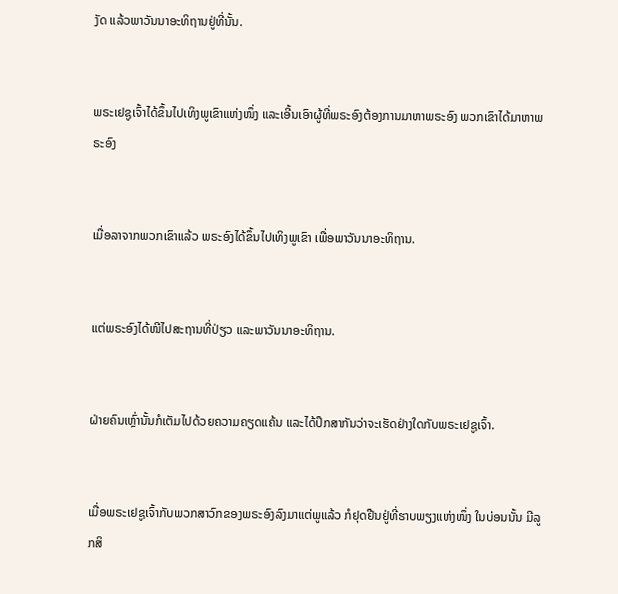ງັດ ແລ້ວພາວັນນາອະທິຖານຢູ່ທີ່ນັ້ນ.


ພຣະເຢຊູເຈົ້າໄດ້ຂຶ້ນໄປເທິງພູເຂົາແຫ່ງໜຶ່ງ ແລະເອີ້ນເອົາຜູ້ທີ່ພຣະອົງຕ້ອງການມາຫາພຣະອົງ ພວກເຂົາໄດ້ມາຫາພຣະອົງ


ເມື່ອລາຈາກພວກເຂົາແລ້ວ ພຣະອົງໄດ້ຂຶ້ນໄປເທິງພູເຂົາ ເພື່ອພາວັນນາອະທິຖານ.


ແຕ່ພຣະອົງໄດ້ໜີໄປສະຖານທີ່ປ່ຽວ ແລະພາວັນນາອະທິຖານ.


ຝ່າຍຄົນເຫຼົ່ານັ້ນກໍເຕັມໄປດ້ວຍຄວາມຄຽດແຄ້ນ ແລະໄດ້ປຶກສາກັນວ່າຈະເຮັດຢ່າງໃດກັບພຣະເຢຊູເຈົ້າ.


ເມື່ອພຣະເຢຊູເຈົ້າກັບພວກສາວົກຂອງພຣະອົງລົງມາແຕ່ພູແລ້ວ ກໍຢຸດຢືນຢູ່ທີ່ຮາບພຽງແຫ່ງໜຶ່ງ ໃນບ່ອນນັ້ນ ມີລູກສິ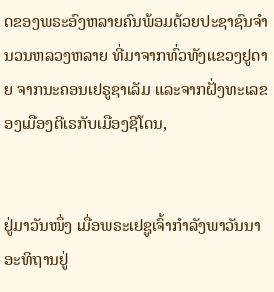ດຂອງພຣະອົງຫລາຍຄົນພ້ອມດ້ວຍປະຊາຊົນຈຳນວນຫລວງຫລາຍ ທີ່ມາຈາກທົ່ວທັງແຂວງຢູດາຍ ຈາກນະຄອນເຢຣູຊາເລັມ ແລະຈາກຝັ່ງທະເລຂອງເມືອງຕີເຣກັບເມືອງຊີໂດນ,


ຢູ່ມາວັນໜຶ່ງ ເມື່ອພຣະເຢຊູເຈົ້າກຳລັງພາວັນນາອະທິຖານຢູ່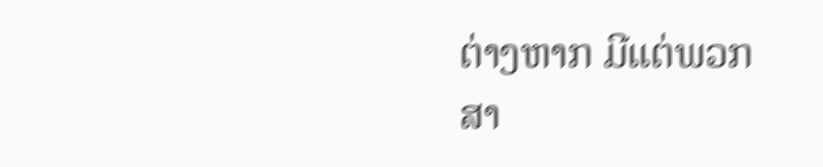ຕ່າງຫາກ ມີແຕ່ພວກສາ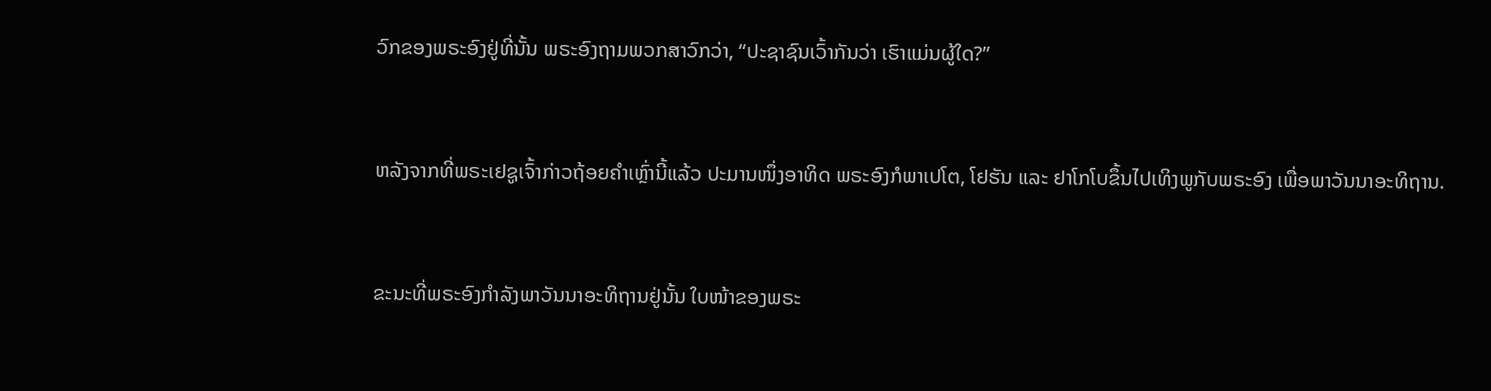ວົກຂອງພຣະອົງຢູ່ທີ່ນັ້ນ ພຣະອົງຖາມພວກສາວົກວ່າ, “ປະຊາຊົນເວົ້າກັນວ່າ ເຮົາແມ່ນຜູ້ໃດ?”


ຫລັງຈາກທີ່ພຣະເຢຊູເຈົ້າກ່າວຖ້ອຍຄຳເຫຼົ່ານີ້ແລ້ວ ປະມານໜຶ່ງອາທິດ ພຣະອົງກໍພາເປໂຕ, ໂຢຮັນ ແລະ ຢາໂກໂບຂຶ້ນໄປເທິງພູກັບພຣະອົງ ເພື່ອພາວັນນາອະທິຖານ.


ຂະນະທີ່ພຣະອົງກຳລັງພາວັນນາອະທິຖານຢູ່ນັ້ນ ໃບໜ້າຂອງພຣະ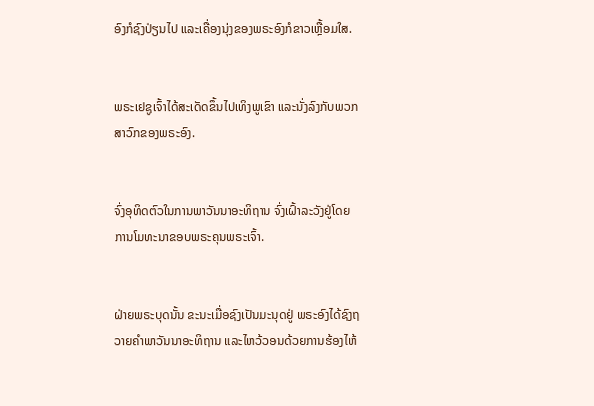ອົງກໍຊົງປ່ຽນໄປ ແລະເຄື່ອງນຸ່ງຂອງພຣະອົງກໍຂາວເຫຼື້ອມໃສ.


ພຣະເຢຊູເຈົ້າໄດ້ສະເດັດຂຶ້ນໄປເທິງພູເຂົາ ແລະນັ່ງລົງກັບພວກສາວົກຂອງພຣະອົງ.


ຈົ່ງອຸທິດຕົວໃນການພາວັນນາອະທິຖານ ຈົ່ງເຝົ້າລະວັງຢູ່ໂດຍການໂມທະນາຂອບພຣະຄຸນພຣະເຈົ້າ.


ຝ່າຍພຣະບຸດນັ້ນ ຂະນະເມື່ອຊົງເປັນມະນຸດຢູ່ ພຣະອົງໄດ້ຊົງຖວາຍຄຳພາວັນນາອະທິຖານ ແລະໄຫວ້ວອນດ້ວຍການຮ້ອງໄຫ້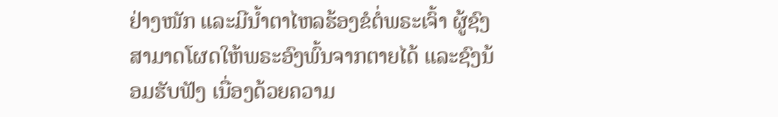ຢ່າງໜັກ ແລະມີນໍ້າຕາໄຫລຮ້ອງຂໍຕໍ່ພຣະເຈົ້າ ຜູ້ຊົງສາມາດໂຜດໃຫ້ພຣະອົງພົ້ນຈາກຕາຍໄດ້ ແລະຊົງນ້ອມຮັບຟັງ ເນື່ອງດ້ວຍຄວາມ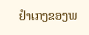ຢຳເກງຂອງພ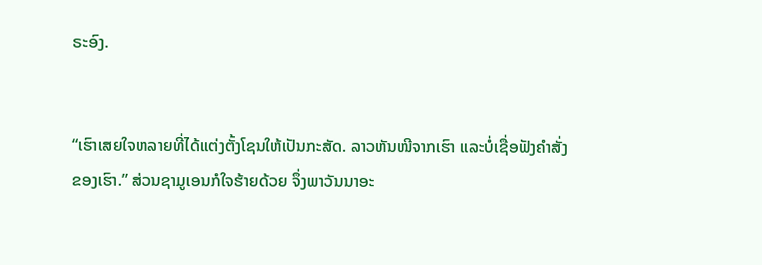ຣະອົງ.


“ເຮົາເສຍໃຈຫລາຍທີ່ໄດ້ແຕ່ງຕັ້ງໂຊນໃຫ້ເປັນກະສັດ. ລາວຫັນໜີຈາກເຮົາ ແລະບໍ່ເຊື່ອຟັງຄຳສັ່ງຂອງເຮົາ.” ສ່ວນຊາມູເອນກໍໃຈຮ້າຍດ້ວຍ ຈຶ່ງພາວັນນາອະ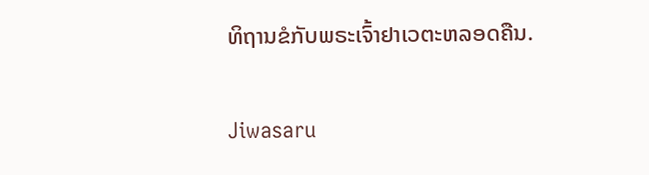ທິຖານຂໍກັບພຣະເຈົ້າຢາເວຕະຫລອດຄືນ.


Jiwasaru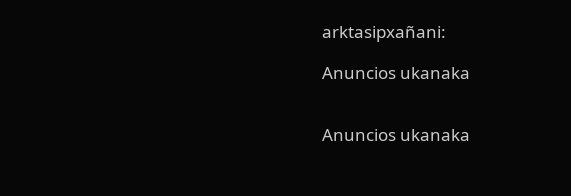arktasipxañani:

Anuncios ukanaka


Anuncios ukanaka